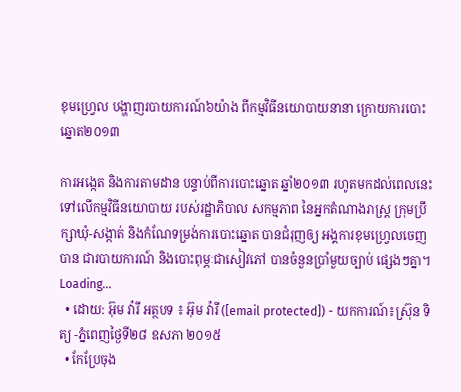ខុមហ្រ្វេល បង្ហាញរបាយការណ៍៦យ៉ាង ពីកម្មវិធីនយោបាយនានា ក្រោយការបោះឆ្នោត២០១៣

ការអង្កេត និងការតាមដាន បន្ទាប់ពីការបោះឆ្នោត ឆ្នាំ២០១៣ រហូតមកដល់ពេលនេះ ទៅលើកម្មវិធីនយោបាយ របស់រដ្ឋាភិបាល សកម្មភាព នៃអ្នកតំណាងរាស្រ្ត ក្រុមប្រឹក្សាឃុំ-សង្កាត់ និងកំណែទម្រង់ការបោះឆ្នោត បានជំរុញឲ្យ អង្គការខុមហ្វ្រេលចេញបាន ជារបាយការណ៍ និងបោះពុម្ភៈជាសៀវភៅ បានចំនួនប្រាំមួយច្បាប់ ផ្សេងៗគ្នា។
Loading...
  • ដោយ: អ៊ុម វ៉ារី អត្ថបទ ៖ អ៊ុម វ៉ារី ([email protected]) - យកការណ៍៖ស្រ៊ុន ទិត្យ -ភ្នំពេញថ្ងៃទី២៨ ឧសភា ២០១៥
  • កែប្រែចុង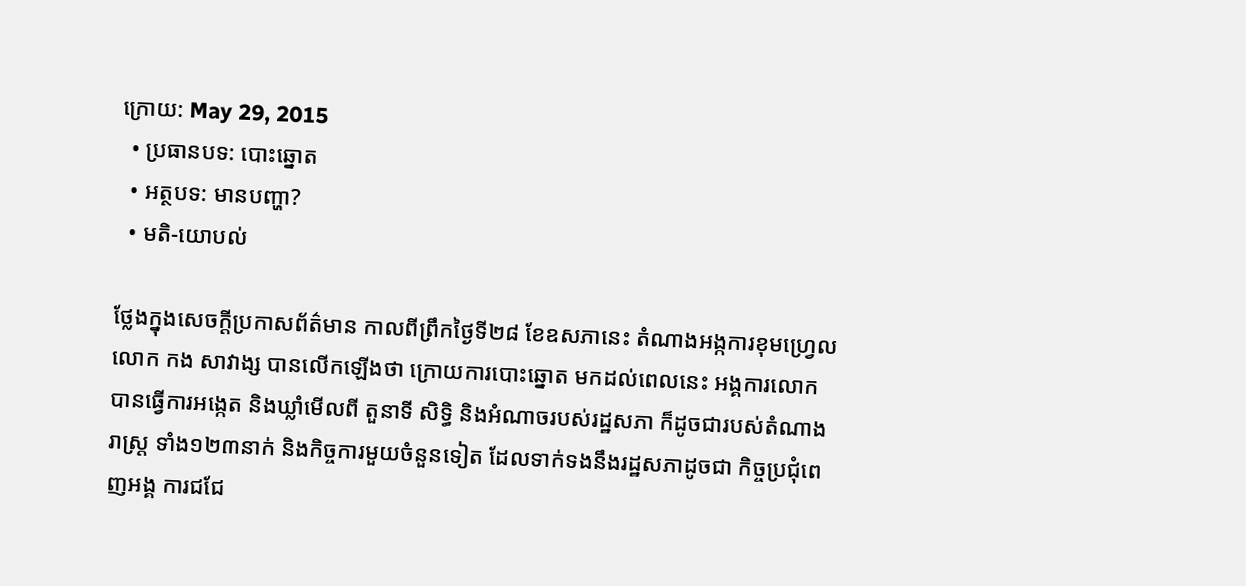ក្រោយ: May 29, 2015
  • ប្រធានបទ: បោះឆ្នោត
  • អត្ថបទ: មានបញ្ហា?
  • មតិ-យោបល់

ថ្លែងក្នុងសេចក្តីប្រកាសព័ត៌មាន កាលពីព្រឹកថ្ងៃទី២៨ ខែឧសភានេះ តំណាងអង្កការខុមហ្វ្រេល លោក កង សាវាង្ស បានលើកឡើងថា ក្រោយការបោះឆ្នោត មកដល់ពេលនេះ អង្គការលោក បានធ្វើការអង្កេត និងឃ្លាំមើលពី តួនាទី សិទ្ធិ និងអំណាចរបស់រដ្ឋសភា ក៏ដូចជារបស់តំណាងរាស្រ្ត ទាំង១២៣នាក់ និងកិច្ចការមួយចំនួនទៀត ដែលទាក់ទងនឹងរដ្ឋសភាដូចជា កិច្ចប្រជុំពេញអង្គ ការជជែ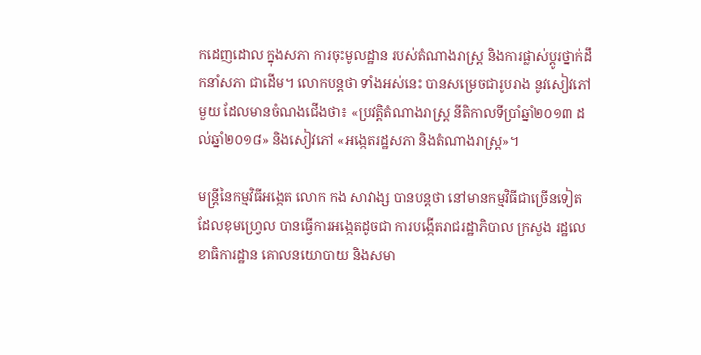កដេញដោល ក្នុងសភា ការចុះមូលដ្ឋាន របស់តំណាងរាស្រ្ត និងការផ្លាស់ប្តូរថ្នាក់ដឹកនាំសភា ជាដើម។ លោកបន្តថា ទាំងអស់នេះ បានសម្រេចជារូបរាង នូវសៀវភៅមួយ ដែលមានចំណងជើងថា៖ «ប្រវត្តិតំណាងរាស្រ្ត នីតិកាលទីប្រាំឆ្នាំ២០១៣ ដល់ឆ្នាំ២០១៨» និងសៀវភៅ «អង្កេតរដ្ឋសភា និងតំណាងរាស្រ្ត»។

មន្រ្តីនៃកម្មវិធីអង្កេត លោក កង សាវាង្ស បានបន្តថា នៅមានកម្មវិធីជាច្រើនទៀត ដែលខុមហ្វ្រេល បានធ្វើការអង្កេតដូចជា ការបង្កើតរាជរដ្ឋាភិបាល ក្រសួង រដ្ឋលេខាធិការដ្ឋាន គោលនយោបាយ និងសមា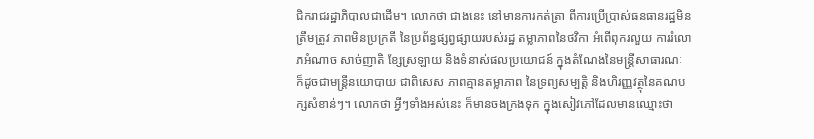ជិករាជរដ្ឋាភិបាលជាដើម។ លោកថា ជាងនេះ នៅមានការកត់ត្រា ពីការប្រើប្រាស់ធនធានរដ្ឋមិនត្រឹមត្រូវ ភាពមិនប្រក្រតី នៃប្រព័ន្ធផ្សព្វផ្សាយរបស់រដ្ឋ តម្លាភាពនៃថវិកា អំពើពុករលួយ ការរំលោភអំណាច សាច់ញាតិ ខ្សែស្រឡាយ និងទំនាស់ផលប្រយោជន៍ ក្នុងតំណែងនៃមន្រ្តីសាធារណៈ ក៏ដូចជាមន្រ្តីនយោបាយ ជាពិសេស ភាពគ្មានតម្លាភាព នៃទ្រព្យសម្បត្តិ និងហិរញ្ញវត្ថុនៃគណបក្សសំខាន់ៗ។ លោកថា អ្វីៗទាំងអស់នេះ ក៏មានចងក្រងទុក ក្នុងសៀវភៅដែលមានឈ្មោះថា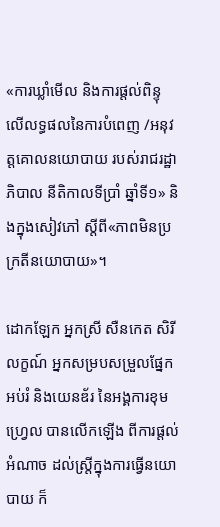«ការឃ្លាំមើល និងការផ្តល់ពិន្ទុ លើលទ្ធផលនៃការបំពេញ /អនុវត្តគោលនយោបាយ របស់រាជរដ្ឋាភិបាល នីតិកាលទីប្រាំ ឆ្នាំទី១» និងក្នុងសៀវភៅ ស្តីពី«ភាពមិនប្រក្រតីនយោបាយ»។

ដោកឡែក អ្នកស្រី សឺនកេត សិរីលក្ខណ៍ អ្នកសម្របសម្រួលផ្នែកអប់រំ និងយេនឌ័រ នៃអង្គការខុមហ្រ្វេល បានលើកឡើង ពីការផ្តល់អំណាច ដល់ស្រ្តីក្នុងការធ្វើនយោបាយ ក៏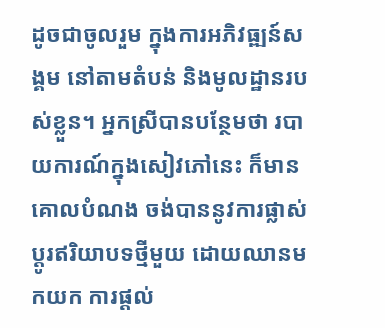ដូចជាចូលរួម ក្នុងការអភិវធ្ឍន៍សង្គម នៅតាមតំបន់ និងមូលដ្ឋានរបស់ខ្លួន។ អ្នកស្រីបានបន្ថែមថា របាយការណ៍ក្នុងសៀវភៅនេះ ក៏មានគោលបំណង ចង់បាននូវការផ្លាស់ប្តូរឥរិយាបទថ្មីមួយ ដោយឈានមកយក ការផ្តល់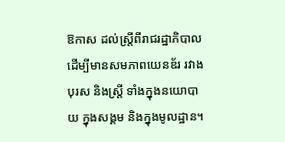ឱកាស ដល់ស្រ្តីពីរាជរដ្ឋាភិបាល ដើម្បីមានសមភាពយេនឌ័រ រវាងបុរស និងស្រ្តី ទាំងក្នុងនយោបាយ ក្នុងសង្គម និងក្នុងមូលដ្ឋាន។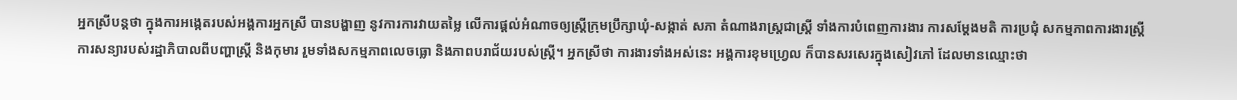អ្នកស្រីបន្តថា ក្នុងការអង្កេតរបស់អង្គការអ្នកស្រី បានបង្ហាញ នូវការការវាយតម្លៃ លើការផ្តល់អំណាចឲ្យស្រ្តីក្រុមប្រឹក្សាឃុំ-សង្កាត់ សភា តំណាងរាស្រ្តជាស្រ្តី ទាំងការបំពេញការងារ ការសម្តែងមតិ ការប្រជុំ សកម្មភាពការងារស្រ្តី ការសន្យារបស់រដ្ឋាភិបាលពីបញ្ហាស្រ្តី និងកុមារ រួមទាំងសកម្មភាពលេចធ្លោ និងភាពបរាជ័យរបស់ស្រ្តី។ អ្នកស្រីថា ការងារទាំងអស់នេះ អង្គការខុមហ្វ្រេល ក៏បានសរសេរក្នុងសៀវភៅ ដែលមានឈ្មោះថា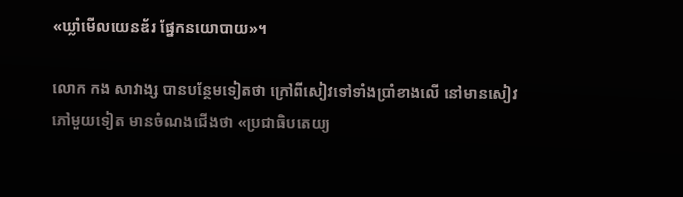«ឃ្លាំមើលយេនឌ័រ ផ្នែកនយោបាយ»។

លោក កង សាវាង្ស បានបន្ថែមទៀតថា ក្រៅពីសៀវទៅទាំងប្រាំខាងលើ នៅមានសៀវភៅមួយទៀត មានចំណងជើងថា «ប្រជាធិបតេយ្យ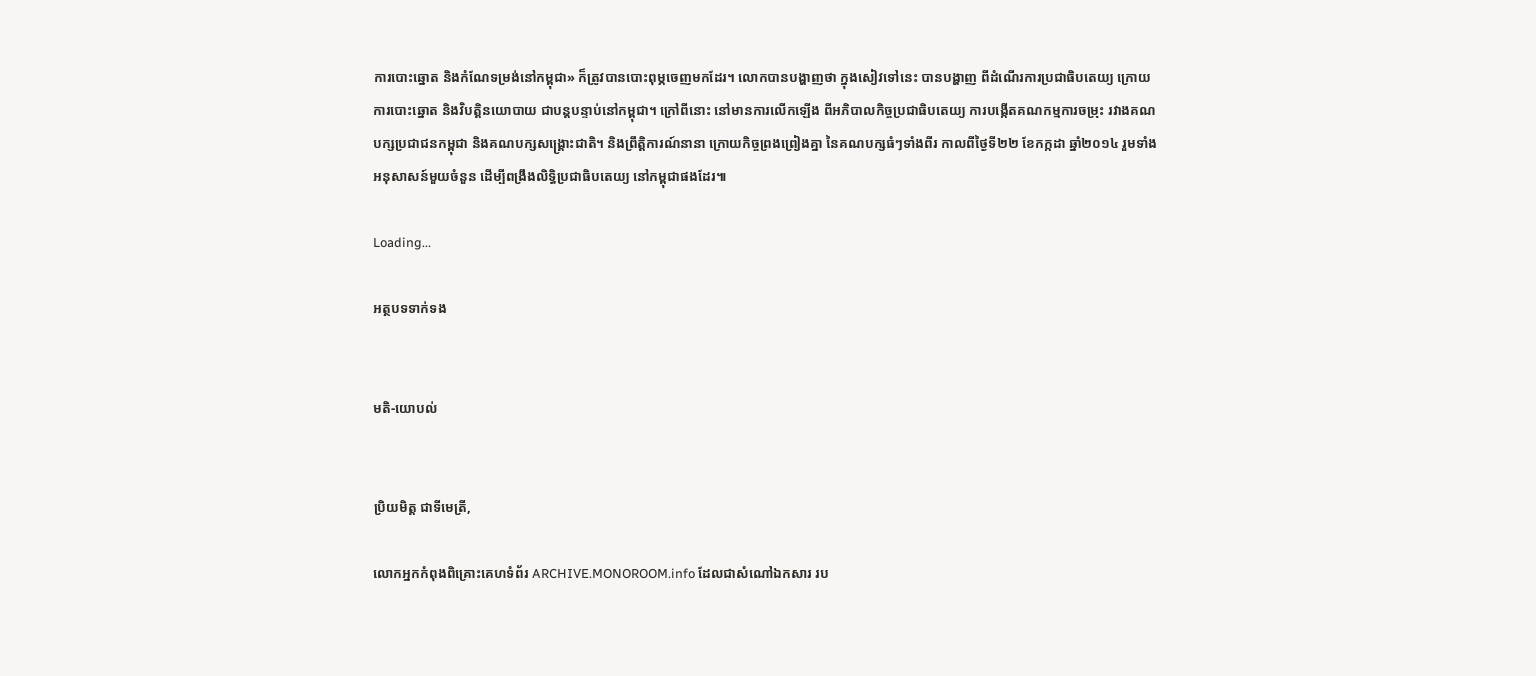ការបោះឆ្នោត និងកំណែទម្រង់នៅកម្ពុជា» ក៏ត្រូវបានបោះពុម្ភចេញមកដែរ។ លោកបានបង្ហាញថា ក្នុងសៀវទៅនេះ បានបង្ហាញ ពីដំណើរការប្រជាធិបតេយ្យ ក្រោយការបោះឆ្នោត និងវិបត្តិនយោបាយ ជាបន្តបន្ទាប់នៅកម្ពុជា។ ក្រៅពីនោះ នៅមានការលើកឡើង ពីអភិបាលកិច្ចប្រជាធិបតេយ្យ ការបង្កើតគណកម្មការចម្រុះ រវាងគណបក្សប្រជាជនកម្ពុជា និងគណបក្សសង្គ្រោះជាតិ។ និងព្រឹត្តិការណ៍នានា ក្រោយកិច្ចព្រងព្រៀងគ្នា នៃគណបក្សធំៗទាំងពីរ កាលពីថ្ងៃទី២២ ខែកក្កដា ឆ្នាំ២០១៤ រួមទាំងអនុសាសន៍មួយចំនួន ដើម្បីពង្រឹងលិទ្ធិប្រជាធិបតេយ្យ នៅកម្ពុជាផងដែរ៕

Loading...

អត្ថបទទាក់ទង


មតិ-យោបល់


ប្រិយមិត្ត ជាទីមេត្រី,

លោកអ្នកកំពុងពិគ្រោះគេហទំព័រ ARCHIVE.MONOROOM.info ដែលជាសំណៅឯកសារ រប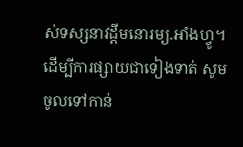ស់ទស្សនាវដ្ដីមនោរម្យ.អាំងហ្វូ។ ដើម្បីការផ្សាយជាទៀងទាត់ សូមចូលទៅកាន់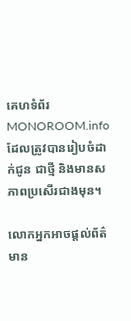គេហទំព័រ MONOROOM.info ដែលត្រូវបានរៀបចំដាក់ជូន ជាថ្មី និងមានសភាពប្រសើរជាងមុន។

លោកអ្នកអាចផ្ដល់ព័ត៌មាន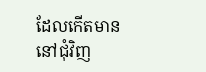ដែលកើតមាន នៅជុំវិញ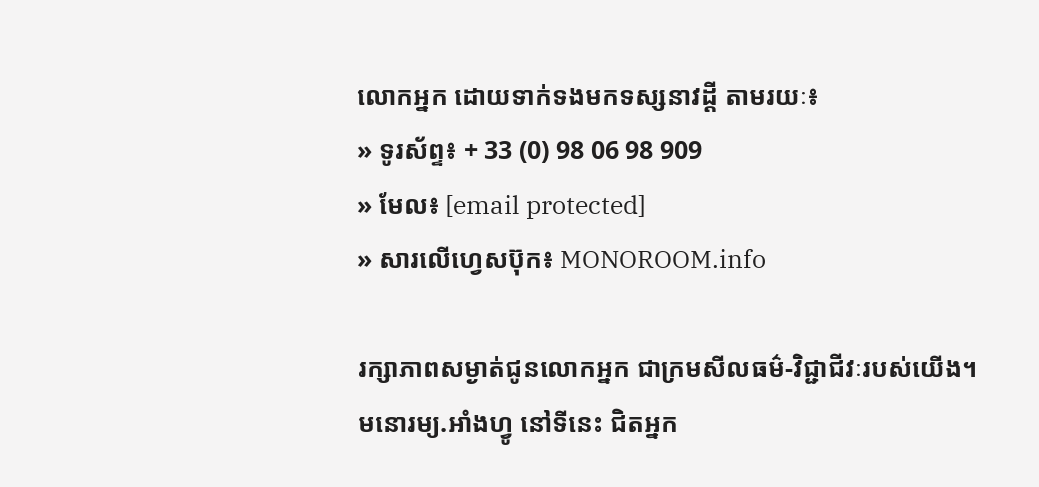លោកអ្នក ដោយទាក់ទងមកទស្សនាវដ្ដី តាមរយៈ៖
» ទូរស័ព្ទ៖ + 33 (0) 98 06 98 909
» មែល៖ [email protected]
» សារលើហ្វេសប៊ុក៖ MONOROOM.info

រក្សាភាពសម្ងាត់ជូនលោកអ្នក ជាក្រមសីលធម៌-វិជ្ជាជីវៈរបស់យើង។ មនោរម្យ.អាំងហ្វូ នៅទីនេះ ជិតអ្នក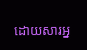ដោយសារអ្ន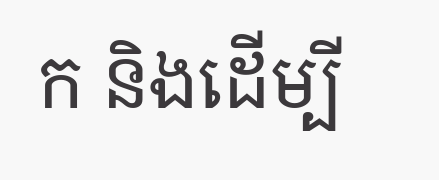ក និងដើម្បី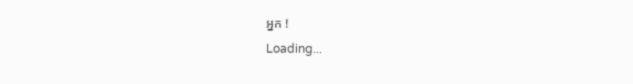អ្នក !
Loading...